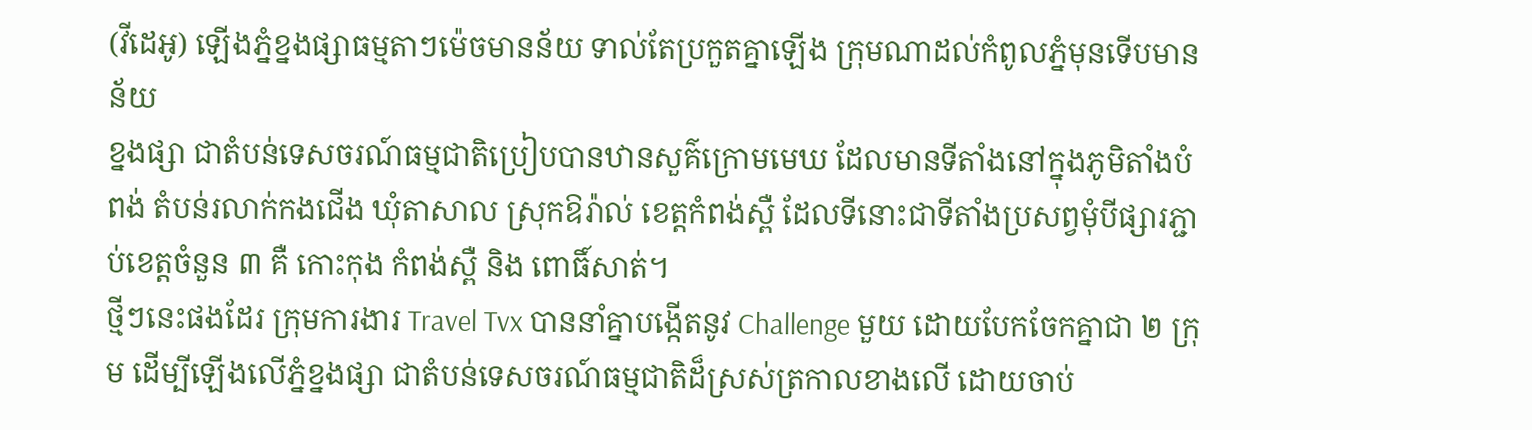(វីដេអូ) ឡើងភ្នំខ្នងផ្សាធម្មតាៗម៉េចមានន័យ ទាល់តែប្រកួតគ្នាឡើង ក្រុមណាដល់កំពូលភ្នំមុនទើបមានន័យ
ខ្នងផ្សា ជាតំបន់ទេសចរណ៍ធម្មជាតិប្រៀបបានឋានសួគ៌ក្រោមមេឃ ដែលមានទីតាំងនៅក្នុងភូមិតាំងបំពង់ តំបន់រលាក់កងជើង ឃុំតាសាល ស្រុកឱរ៉ាល់ ខេត្តកំពង់ស្ពឺ ដែលទីនោះជាទីតាំងប្រសព្វមុំបីផ្សារភ្ជាប់ខេត្តចំនួន ៣ គឺ កោះកុង កំពង់ស្ពឺ និង ពោធិ៍សាត់។
ថ្មីៗនេះផងដែរ ក្រុមការងារ Travel Tvx បាននាំគ្នាបង្កើតនូវ Challenge មួយ ដោយបែកចែកគ្នាជា ២ ក្រុម ដើម្បីឡើងលើភ្នំខ្នងផ្សា ជាតំបន់ទេសចរណ៍ធម្មជាតិដ៏ស្រស់ត្រកាលខាងលើ ដោយចាប់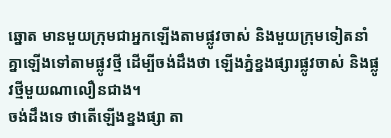ឆ្នោត មានមួយក្រុមជាអ្នកឡើងតាមផ្លូវចាស់ និងមួយក្រុមទៀតនាំគ្នាឡើងទៅតាមផ្លូវថ្មី ដើម្បីចង់ដឹងថា ឡើងភ្នំខ្នងផ្សារផ្លូវចាស់ និងផ្លូវថ្មីមួយណាលឿនជាង។
ចង់ដឹងទេ ថាតើឡើងខ្នងផ្សា តា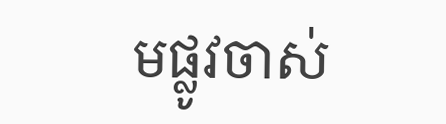មផ្លូវចាស់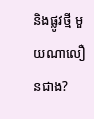និងផ្លូវថ្មី មួយណាលឿនជាង?